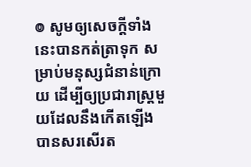៙ សូមឲ្យសេចក្ដីទាំងនេះបានកត់ត្រាទុក សម្រាប់មនុស្សជំនាន់ក្រោយ ដើម្បីឲ្យប្រជារាស្ត្រមួយដែលនឹងកើតឡើង បានសរសើរត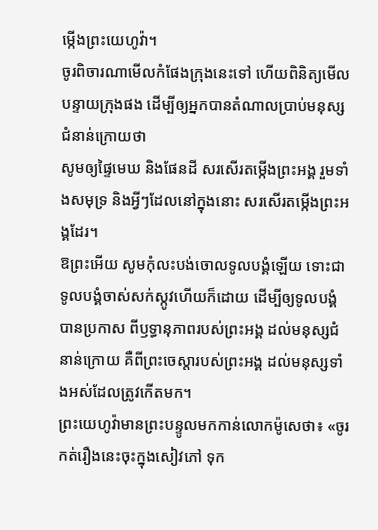ម្កើងព្រះយេហូវ៉ា។
ចូរពិចារណាមើលកំផែងក្រុងនេះទៅ ហើយពិនិត្យមើលបន្ទាយក្រុងផង ដើម្បីឲ្យអ្នកបានតំណាលប្រាប់មនុស្ស ជំនាន់ក្រោយថា
សូមឲ្យផ្ទៃមេឃ និងផែនដី សរសើរតម្កើងព្រះអង្គ រួមទាំងសមុទ្រ និងអ្វីៗដែលនៅក្នុងនោះ សរសើរតម្កើងព្រះអង្គដែរ។
ឱព្រះអើយ សូមកុំលះបង់ចោលទូលបង្គំឡើយ ទោះជាទូលបង្គំចាស់សក់ស្កូវហើយក៏ដោយ ដើម្បីឲ្យទូលបង្គំបានប្រកាស ពីឫទ្ធានុភាពរបស់ព្រះអង្គ ដល់មនុស្សជំនាន់ក្រោយ គឺពីព្រះចេស្ដារបស់ព្រះអង្គ ដល់មនុស្សទាំងអស់ដែលត្រូវកើតមក។
ព្រះយេហូវ៉ាមានព្រះបន្ទូលមកកាន់លោកម៉ូសេថា៖ «ចូរកត់រឿងនេះចុះក្នុងសៀវភៅ ទុក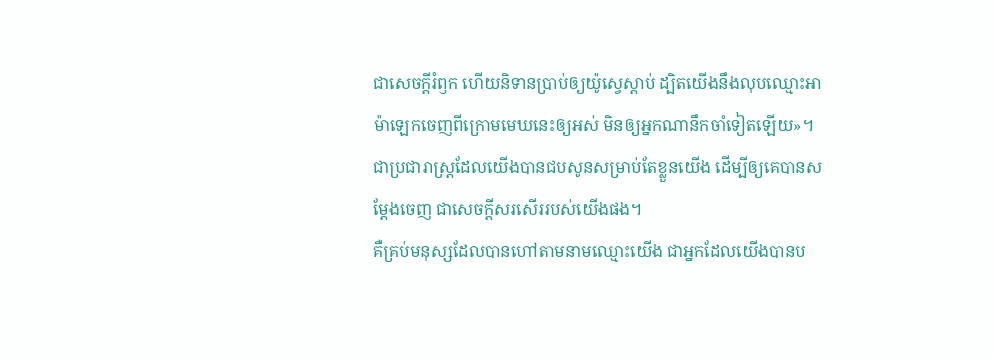ជាសេចក្ដីរំឭក ហើយនិទានប្រាប់ឲ្យយ៉ូស្វេស្តាប់ ដ្បិតយើងនឹងលុបឈ្មោះអាម៉ាឡេកចេញពីក្រោមមេឃនេះឲ្យអស់ មិនឲ្យអ្នកណានឹកចាំទៀតឡើយ»។
ជាប្រជារាស្ត្រដែលយើងបានជបសូនសម្រាប់តែខ្លួនយើង ដើម្បីឲ្យគេបានសម្ដែងចេញ ជាសេចក្ដីសរសើររបស់យើងផង។
គឺគ្រប់មនុស្សដែលបានហៅតាមនាមឈ្មោះយើង ជាអ្នកដែលយើងបានប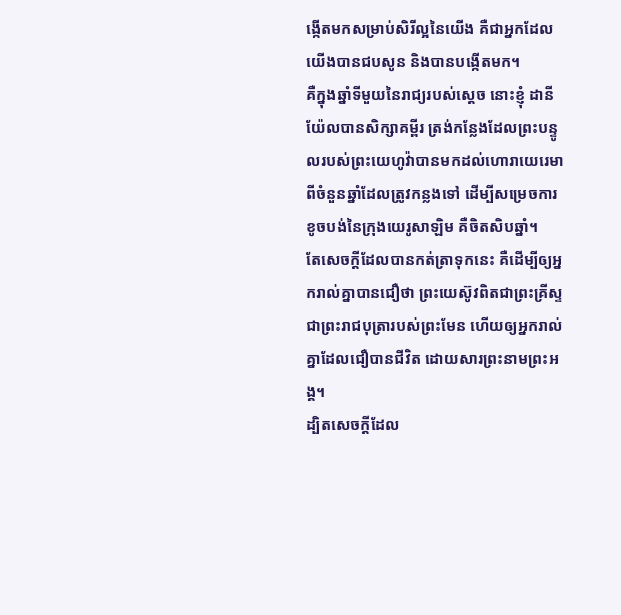ង្កើតមកសម្រាប់សិរីល្អនៃយើង គឺជាអ្នកដែលយើងបានជបសូន និងបានបង្កើតមក។
គឺក្នុងឆ្នាំទីមួយនៃរាជ្យរបស់ស្ដេច នោះខ្ញុំ ដានីយ៉ែលបានសិក្សាគម្ពីរ ត្រង់កន្លែងដែលព្រះបន្ទូលរបស់ព្រះយេហូវ៉ាបានមកដល់ហោរាយេរេមា ពីចំនួនឆ្នាំដែលត្រូវកន្លងទៅ ដើម្បីសម្រេចការខូចបង់នៃក្រុងយេរូសាឡិម គឺចិតសិបឆ្នាំ។
តែសេចក្ដីដែលបានកត់ត្រាទុកនេះ គឺដើម្បីឲ្យអ្នករាល់គ្នាបានជឿថា ព្រះយេស៊ូវពិតជាព្រះគ្រីស្ទ ជាព្រះរាជបុត្រារបស់ព្រះមែន ហើយឲ្យអ្នករាល់គ្នាដែលជឿបានជីវិត ដោយសារព្រះនាមព្រះអង្គ។
ដ្បិតសេចក្តីដែល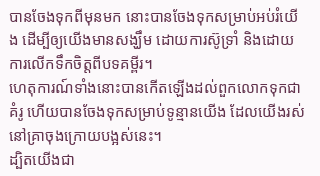បានចែងទុកពីមុនមក នោះបានចែងទុកសម្រាប់អប់រំយើង ដើម្បីឲ្យយើងមានសង្ឃឹម ដោយការស៊ូទ្រាំ និងដោយការលើកទឹកចិត្តពីបទគម្ពីរ។
ហេតុការណ៍ទាំងនោះបានកើតឡើងដល់ពួកលោកទុកជាគំរូ ហើយបានចែងទុកសម្រាប់ទូន្មានយើង ដែលយើងរស់នៅគ្រាចុងក្រោយបង្អស់នេះ។
ដ្បិតយើងជា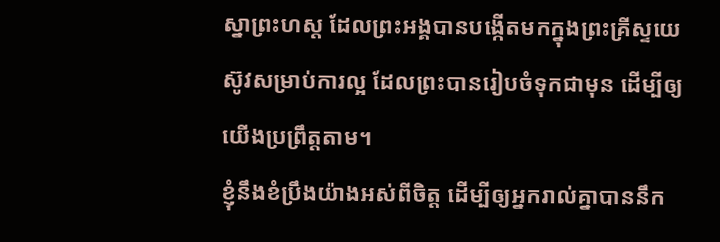ស្នាព្រះហស្ត ដែលព្រះអង្គបានបង្កើតមកក្នុងព្រះគ្រីស្ទយេស៊ូវសម្រាប់ការល្អ ដែលព្រះបានរៀបចំទុកជាមុន ដើម្បីឲ្យយើងប្រព្រឹត្តតាម។
ខ្ញុំនឹងខំប្រឹងយ៉ាងអស់ពីចិត្ត ដើម្បីឲ្យអ្នករាល់គ្នាបាននឹក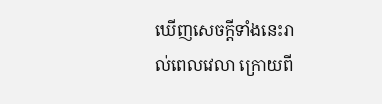ឃើញសេចក្ដីទាំងនេះរាល់ពេលវេលា ក្រោយពី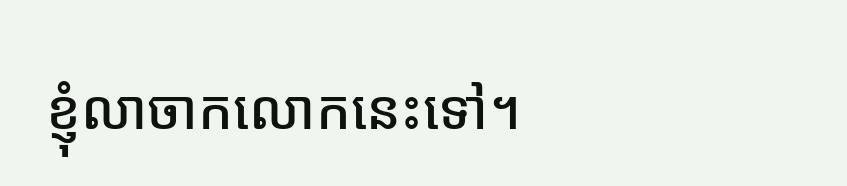ខ្ញុំលាចាកលោកនេះទៅ។